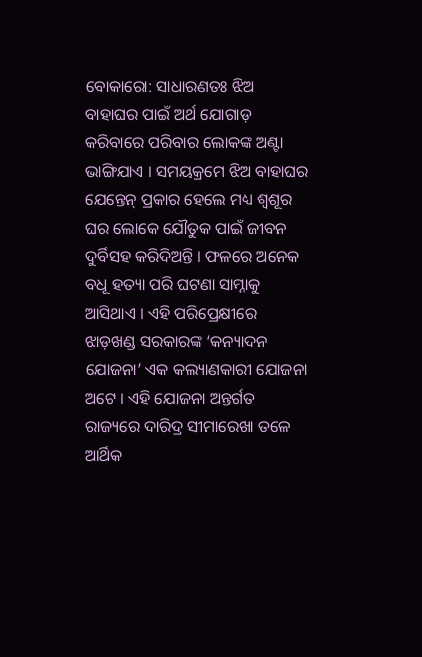ବୋକାରୋ: ସାଧାରଣତଃ ଝିଅ ବାହାଘର ପାଇଁ ଅର୍ଥ ଯୋଗାଡ଼ କରିବାରେ ପରିବାର ଲୋକଙ୍କ ଅଣ୍ଟା ଭାଙ୍ଗିଯାଏ । ସମୟକ୍ରମେ ଝିଅ ବାହାଘର ଯେନ୍ତେନ୍ ପ୍ରକାର ହେଲେ ମଧ୍ୟ ଶ୍ୱଶୂର ଘର ଲୋକେ ଯୌତୁକ ପାଇଁ ଜୀବନ ଦୁର୍ବିସହ କରିଦିଅନ୍ତି । ଫଳରେ ଅନେକ ବଧୂ ହତ୍ୟା ପରି ଘଟଣା ସାମ୍ନାକୁ ଆସିଥାଏ । ଏହି ପରିପ୍ରେକ୍ଷୀରେ ଝାଡ଼ଖଣ୍ଡ ସରକାରଙ୍କ ‘କନ୍ୟାଦନ ଯୋଜନା’ ଏକ କଲ୍ୟାଣକାରୀ ଯୋଜନା ଅଟେ । ଏହି ଯୋଜନା ଅନ୍ତର୍ଗତ ରାଜ୍ୟରେ ଦାରିଦ୍ର ସୀମାରେଖା ତଳେ ଆର୍ଥିକ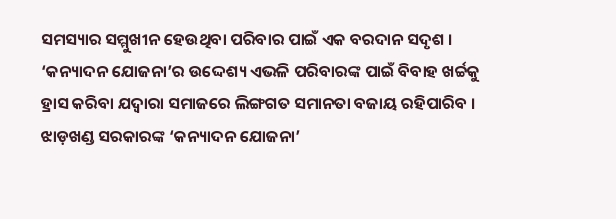ସମସ୍ୟାର ସମ୍ମୁଖୀନ ହେଉଥିବା ପରିବାର ପାଇଁ ଏକ ବରଦାନ ସଦୃଶ । ‘କନ୍ୟାଦନ ଯୋଜନା’ର ଉଦ୍ଦେଶ୍ୟ ଏଭଳି ପରିବାରଙ୍କ ପାଇଁ ବିବାହ ଖର୍ଚ୍ଚକୁ ହ୍ରାସ କରିବା ଯଦ୍ୱାରା ସମାଜରେ ଲିଙ୍ଗଗତ ସମାନତା ବଜାୟ ରହିପାରିବ ।
ଝାଡ଼ଖଣ୍ଡ ସରକାରଙ୍କ ‘କନ୍ୟାଦନ ଯୋଜନା’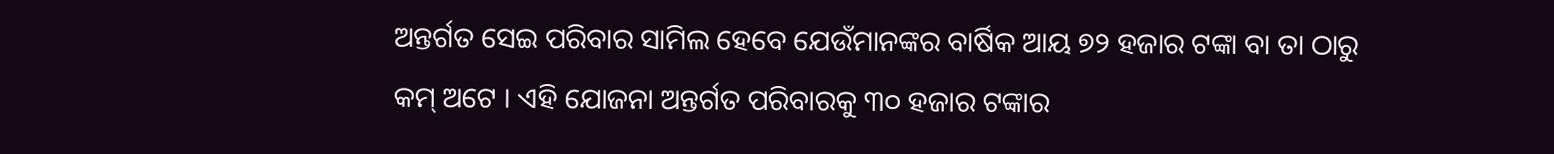ଅନ୍ତର୍ଗତ ସେଇ ପରିବାର ସାମିଲ ହେବେ ଯେଉଁମାନଙ୍କର ବାର୍ଷିକ ଆୟ ୭୨ ହଜାର ଟଙ୍କା ବା ତା ଠାରୁ କମ୍ ଅଟେ । ଏହି ଯୋଜନା ଅନ୍ତର୍ଗତ ପରିବାରକୁ ୩୦ ହଜାର ଟଙ୍କାର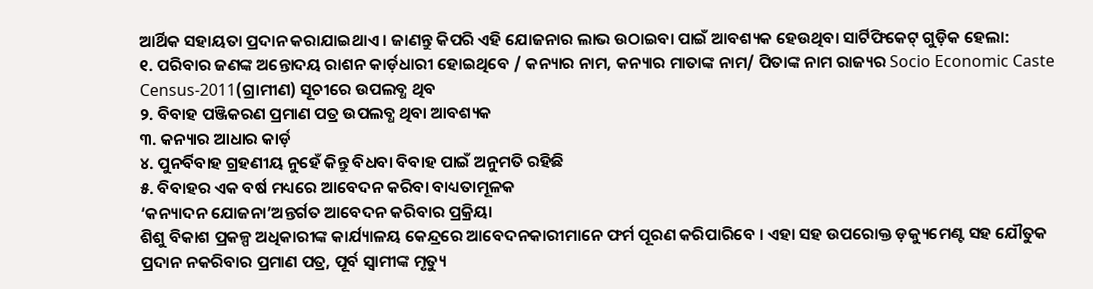ଆର୍ଥିକ ସହାୟତା ପ୍ରଦାନ କରାଯାଇଥାଏ । ଜାଣନ୍ତୁ କିପରି ଏହି ଯୋଜନାର ଲାଭ ଉଠାଇବା ପାଇଁ ଆବଶ୍ୟକ ହେଉଥିବା ସାର୍ଟିଫିକେଟ୍ ଗୁଡ଼ିକ ହେଲା:
୧. ପରିବାର ଜଣଙ୍କ ଅନ୍ତୋଦୟ ରାଶନ କାର୍ଡ଼ଧାରୀ ହୋଇଥିବେ / କନ୍ୟାର ନାମ, କନ୍ୟାର ମାତାଙ୍କ ନାମ/ ପିତାଙ୍କ ନାମ ରାଜ୍ୟର Socio Economic Caste Census-2011(ଗ୍ରାମୀଣ) ସୂଚୀରେ ଉପଲବ୍ଧ ଥିବ
୨. ବିବାହ ପଞ୍ଜିକରଣ ପ୍ରମାଣ ପତ୍ର ଉପଲବ୍ଧ ଥିବା ଆବଶ୍ୟକ
୩. କନ୍ୟାର ଆଧାର କାର୍ଡ଼
୪. ପୁନର୍ବିବାହ ଗ୍ରହଣୀୟ ନୁହେଁ କିନ୍ତୁ ବିଧବା ବିବାହ ପାଇଁ ଅନୁମତି ରହିଛି
୫. ବିବାହର ଏକ ବର୍ଷ ମଧ୍ୟରେ ଆବେଦନ କରିବା ବାଧ୍ୟତାମୂଳକ
‘କନ୍ୟାଦନ ଯୋଜନା’ଅନ୍ତର୍ଗତ ଆବେଦନ କରିବାର ପ୍ରକ୍ରିୟା
ଶିଶୁ ବିକାଶ ପ୍ରକଳ୍ପ ଅଧିକାରୀଙ୍କ କାର୍ଯ୍ୟାଳୟ କେନ୍ଦ୍ରରେ ଆବେଦନକାରୀମାନେ ଫର୍ମ ପୂରଣ କରିପାରିବେ । ଏହା ସହ ଉପରୋକ୍ତ ଡ଼କ୍ୟୁମେଣ୍ଟ ସହ ଯୌତୁକ ପ୍ରଦାନ ନକରିବାର ପ୍ରମାଣ ପତ୍ର, ପୂର୍ବ ସ୍ୱାମୀଙ୍କ ମୃତ୍ୟୁ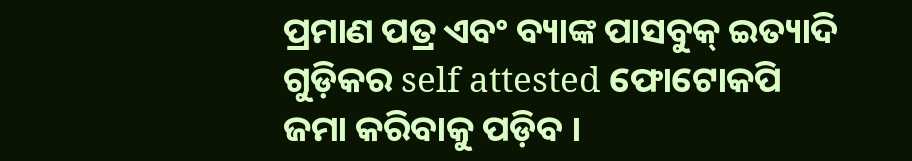ପ୍ରମାଣ ପତ୍ର ଏବଂ ବ୍ୟାଙ୍କ ପାସବୁକ୍ ଇତ୍ୟାଦି ଗୁଡ଼ିକର self attested ଫୋଟୋକପି ଜମା କରିବାକୁ ପଡ଼ିବ ।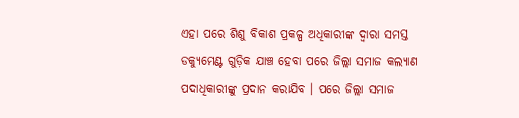ଏହା ପରେ ଶିଶୁ ବିକାଶ ପ୍ରକଳ୍ପ ଅଧିକାରୀଙ୍କ ଦ୍ୱାରା ସମସ୍ତ ଡକ୍ୟୁମେଣ୍ଟ ଗୁଡ଼ିକ ଯାଞ୍ଚ ହେବା ପରେ ଜିଲ୍ଲା ସମାଜ କଲ୍ୟାଣ ପଦାଧିକାରୀଙ୍କୁ ପ୍ରଦାନ କରାଯିବ । ପରେ ଜିଲ୍ଲା ସମାଜ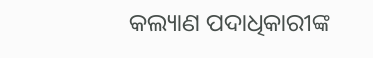କଲ୍ୟାଣ ପଦାଧିକାରୀଙ୍କ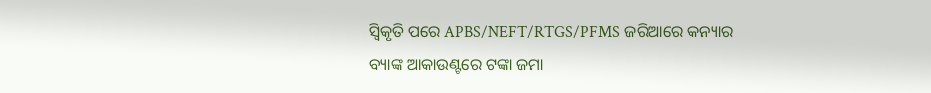ସ୍ୱିକୃତି ପରେ APBS/NEFT/RTGS/PFMS ଜରିଆରେ କନ୍ୟାର ବ୍ୟାଙ୍କ ଆକାଉଣ୍ଟରେ ଟଙ୍କା ଜମା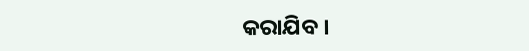କରାଯିବ ।